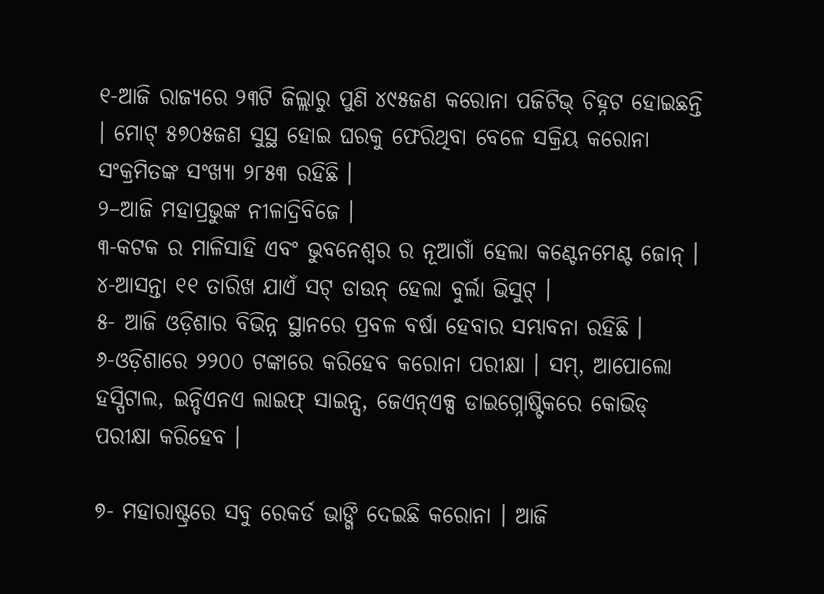୧-ଆଜି ରାଜ୍ୟରେ ୨୩ଟି ଜିଲ୍ଲାରୁ ପୁଣି ୪୯୫ଜଣ କରୋନା ପଜିଟିଭ୍ ଚିହ୍ନଟ ହୋଇଛନ୍ତି । ମୋଟ୍ ୫୭୦୫ଜଣ ସୁସ୍ଥ ହୋଇ ଘରକୁ ଫେରିଥିବା ବେଳେ ସକ୍ରିୟ କରୋନା ସଂକ୍ରମିତଙ୍କ ସଂଖ୍ୟା ୨୮୫୩ ରହିଛି ।
୨–ଆଜି ମହାପ୍ରଭୁଙ୍କ ନୀଳାଦ୍ରିବିଜେ ।
୩-କଟକ ର ମାଳିସାହି ଏବଂ ଭୁବନେଶ୍ୱର ର ନୂଆଗାଁ ହେଲା କଣ୍ଟେନମେଣ୍ଟ ଜୋନ୍ ।
୪-ଆସନ୍ତା ୧୧ ତାରିଖ ଯାଏଁ ସଟ୍ ଡାଉନ୍ ହେଲା ବୁର୍ଲା ଭିସୁଟ୍ ।
୫- ଆଜି ଓଡ଼ିଶାର ବିଭିନ୍ନ ସ୍ଥାନରେ ପ୍ରବଳ ବର୍ଷା ହେବାର ସମ୍ଭାବନା ରହିଛି ।
୬-ଓଡ଼ିଶାରେ ୨୨୦୦ ଟଙ୍କାରେ କରିହେବ କରୋନା ପରୀକ୍ଷା । ସମ୍, ଆପୋଲୋ ହସ୍ପିଟାଲ, ଇନ୍ଡିଏନଏ ଲାଇଫ୍ ସାଇନ୍ସ, ଜେଏନ୍ଏକ୍ସ ଡାଇଗ୍ନୋଷ୍ଟିକରେ କୋଭିଡ୍ ପରୀକ୍ଷା କରିହେବ ।

୭- ମହାରାଷ୍ଟ୍ରରେ ସବୁ ରେକର୍ଡ ଭାଙ୍ଗି ଦେଇଛି କରୋନା । ଆଜି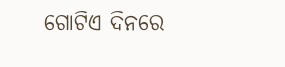ଗୋଟିଏ ଦିନରେ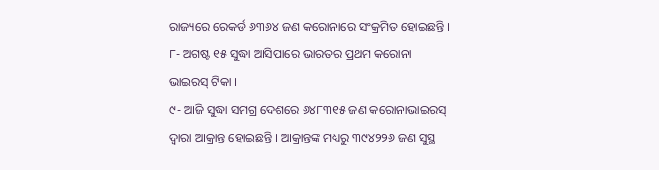ରାଜ୍ୟରେ ରେକର୍ଡ ୬୩୬୪ ଜଣ କରୋନାରେ ସଂକ୍ରମିତ ହୋଇଛନ୍ତି ।
୮- ଅଗଷ୍ଟ ୧୫ ସୁଦ୍ଧା ଆସିପାରେ ଭାରତର ପ୍ରଥମ କରୋନା ଭାଇରସ୍ ଟିକା ।
୯- ଆଜି ସୁଦ୍ଧା ସମଗ୍ର ଦେଶରେ ୬୪୮୩୧୫ ଜଣ କରୋନାଭାଇରସ୍ ଦ୍ୱାରା ଆକ୍ରାନ୍ତ ହୋଇଛନ୍ତି । ଆକ୍ରାନ୍ତଙ୍କ ମଧ୍ୟରୁ ୩୯୪୨୨୬ ଜଣ ସୁସ୍ଥ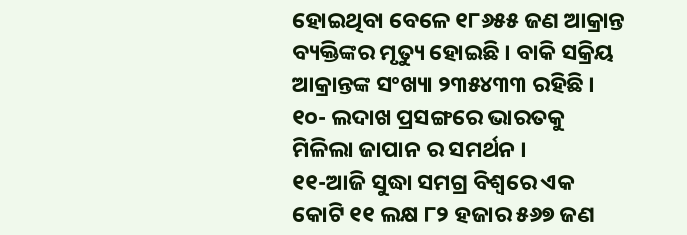ହୋଇଥିବା ବେଳେ ୧୮୬୫୫ ଜଣ ଆକ୍ରାନ୍ତ ବ୍ୟକ୍ତିଙ୍କର ମୃତ୍ୟୁ ହୋଇଛି । ବାକି ସକ୍ରିୟ ଆକ୍ରାନ୍ତଙ୍କ ସଂଖ୍ୟା ୨୩୫୪୩୩ ରହିଛି ।
୧୦- ଲଦାଖ ପ୍ରସଙ୍ଗରେ ଭାରତକୁ ମିଳିଲା ଜାପାନ ର ସମର୍ଥନ ।
୧୧-ଆଜି ସୁଦ୍ଧା ସମଗ୍ର ବିଶ୍ୱରେ ଏକ କୋଟି ୧୧ ଲକ୍ଷ ୮୨ ହଜାର ୫୬୭ ଜଣ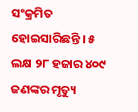ସଂକ୍ରମିତ ହୋଇସାରିଛନ୍ତି । ୫ ଲକ୍ଷ ୨୮ ହଜାର ୪୦୯ ଜଣଙ୍କର ମୃତ୍ୟୁ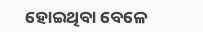ହୋଇଥିବା ବେଳେ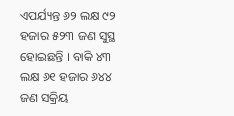ଏପର୍ଯ୍ୟନ୍ତ ୬୨ ଲକ୍ଷ ୯୨ ହଜାର ୫୨୩ ଜଣ ସୁସ୍ଥ ହୋଇଛନ୍ତି । ବାକି ୪୩ ଲକ୍ଷ ୬୧ ହଜାର ୬୪୪ ଜଣ ସକ୍ରିୟ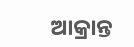ଆକ୍ରାନ୍ତ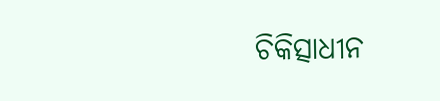ଚିକିତ୍ସାଧୀନ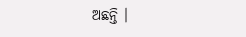ଅଛନ୍ତି ।